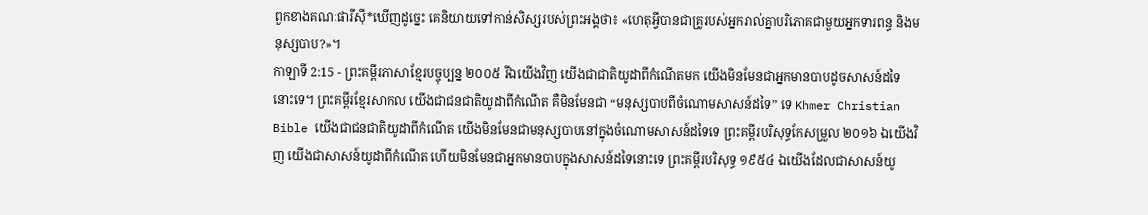ពួកខាងគណៈផារីស៊ី*ឃើញដូច្នេះ គេនិយាយទៅកាន់សិស្សរបស់ព្រះអង្គថា៖ «ហេតុអ្វីបានជាគ្រូរបស់អ្នករាល់គ្នាបរិភោគជាមួយអ្នកទារពន្ធ និងមនុស្សបាប?»។
កាឡាទី 2:15 - ព្រះគម្ពីរភាសាខ្មែរបច្ចុប្បន្ន ២០០៥ រីឯយើងវិញ យើងជាជាតិយូដាពីកំណើតមក យើងមិនមែនជាអ្នកមានបាបដូចសាសន៍ដទៃនោះទេ។ ព្រះគម្ពីរខ្មែរសាកល យើងជាជនជាតិយូដាពីកំណើត គឺមិនមែនជា “មនុស្សបាបពីចំណោមសាសន៍ដទៃ” ទេ Khmer Christian Bible យើងជាជនជាតិយូដាពីកំណើត យើងមិនមែនជាមនុស្សបាបនៅក្នុងចំណោមសាសន៍ដទៃទេ ព្រះគម្ពីរបរិសុទ្ធកែសម្រួល ២០១៦ ឯយើងវិញ យើងជាសាសន៍យូដាពីកំណើត ហើយមិនមែនជាអ្នកមានបាបក្នុងសាសន៍ដទៃនោះទេ ព្រះគម្ពីរបរិសុទ្ធ ១៩៥៤ ឯយើងដែលជាសាសន៍យូ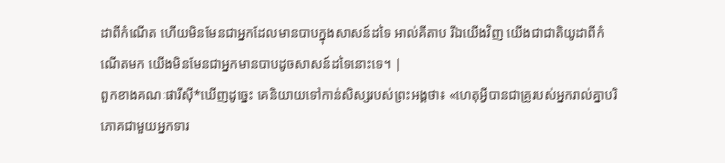ដាពីកំណើត ហើយមិនមែនជាអ្នកដែលមានបាបក្នុងសាសន៍ដទៃ អាល់គីតាប រីឯយើងវិញ យើងជាជាតិយូដាពីកំណើតមក យើងមិនមែនជាអ្នកមានបាបដូចសាសន៍ដទៃនោះទេ។ |
ពួកខាងគណៈផារីស៊ី*ឃើញដូច្នេះ គេនិយាយទៅកាន់សិស្សរបស់ព្រះអង្គថា៖ «ហេតុអ្វីបានជាគ្រូរបស់អ្នករាល់គ្នាបរិភោគជាមួយអ្នកទារ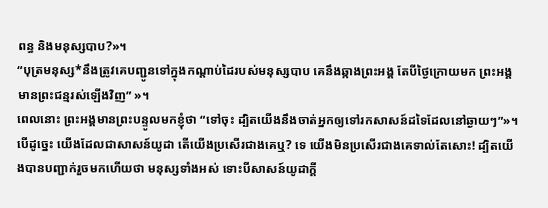ពន្ធ និងមនុស្សបាប?»។
“បុត្រមនុស្ស*នឹងត្រូវគេបញ្ជូនទៅក្នុងកណ្ដាប់ដៃរបស់មនុស្សបាប គេនឹងឆ្កាងព្រះអង្គ តែបីថ្ងៃក្រោយមក ព្រះអង្គមានព្រះជន្មរស់ឡើងវិញ” »។
ពេលនោះ ព្រះអង្គមានព្រះបន្ទូលមកខ្ញុំថា “ទៅចុះ ដ្បិតយើងនឹងចាត់អ្នកឲ្យទៅរកសាសន៍ដទៃដែលនៅឆ្ងាយៗ”»។
បើដូច្នេះ យើងដែលជាសាសន៍យូដា តើយើងប្រសើរជាងគេឬ? ទេ យើងមិនប្រសើរជាងគេទាល់តែសោះ! ដ្បិតយើងបានបញ្ជាក់រួចមកហើយថា មនុស្សទាំងអស់ ទោះបីសាសន៍យូដាក្ដី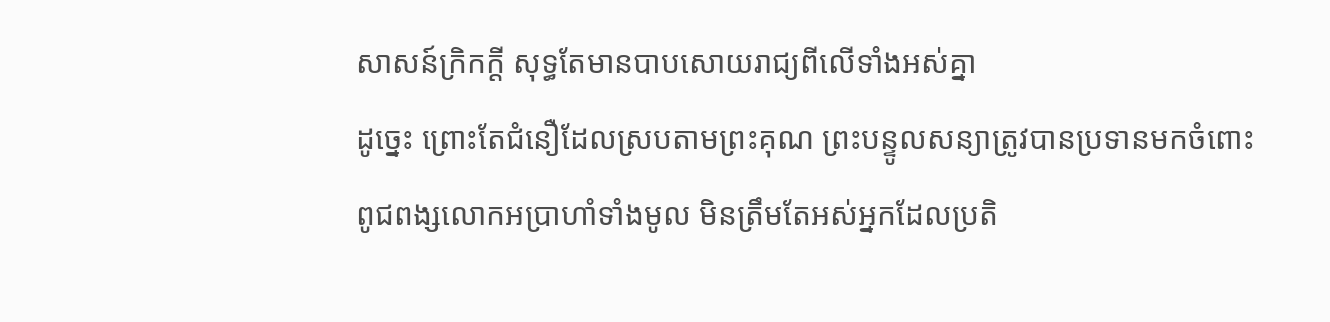សាសន៍ក្រិកក្ដី សុទ្ធតែមានបាបសោយរាជ្យពីលើទាំងអស់គ្នា
ដូច្នេះ ព្រោះតែជំនឿដែលស្របតាមព្រះគុណ ព្រះបន្ទូលសន្យាត្រូវបានប្រទានមកចំពោះពូជពង្សលោកអប្រាហាំទាំងមូល មិនត្រឹមតែអស់អ្នកដែលប្រតិ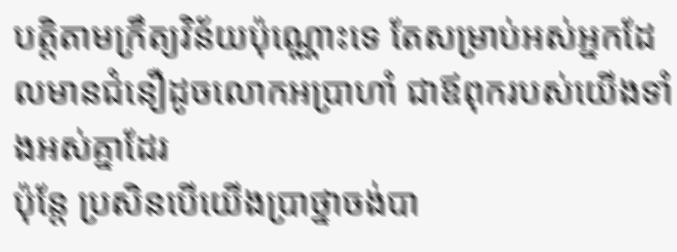បត្តិតាមក្រឹត្យវិន័យប៉ុណ្ណោះទេ តែសម្រាប់អស់អ្នកដែលមានជំនឿដូចលោកអប្រាហាំ ជាឪពុករបស់យើងទាំងអស់គ្នាដែរ
ប៉ុន្តែ ប្រសិនបើយើងប្រាថ្នាចង់បា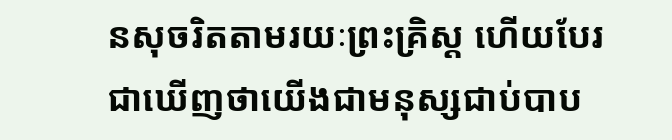នសុចរិតតាមរយៈព្រះគ្រិស្ត ហើយបែរជាឃើញថាយើងជាមនុស្សជាប់បាប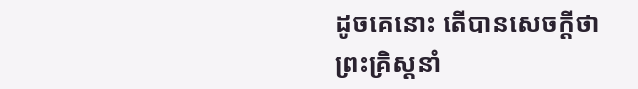ដូចគេនោះ តើបានសេចក្ដីថា ព្រះគ្រិស្តនាំ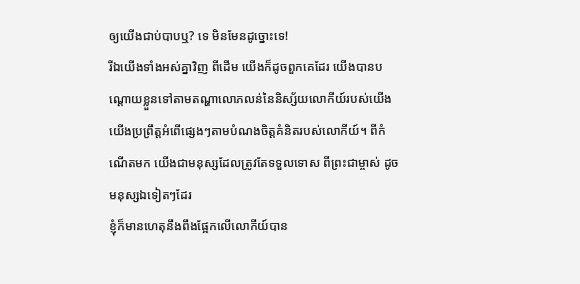ឲ្យយើងជាប់បាបឬ? ទេ មិនមែនដូច្នោះទេ!
រីឯយើងទាំងអស់គ្នាវិញ ពីដើម យើងក៏ដូចពួកគេដែរ យើងបានបណ្ដោយខ្លួនទៅតាមតណ្ហាលោភលន់នៃនិស្ស័យលោកីយ៍របស់យើង យើងប្រព្រឹត្តអំពើផ្សេងៗតាមបំណងចិត្តគំនិតរបស់លោកីយ៍។ ពីកំណើតមក យើងជាមនុស្សដែលត្រូវតែទទួលទោស ពីព្រះជាម្ចាស់ ដូចមនុស្សឯទៀតៗដែរ
ខ្ញុំក៏មានហេតុនឹងពឹងផ្អែកលើលោកីយ៍បាន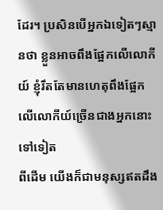ដែរ។ ប្រសិនបើអ្នកឯទៀតៗស្មានថា ខ្លួនអាចពឹងផ្អែកលើលោកីយ៍ ខ្ញុំរឹតតែមានហេតុពឹងផ្អែកលើលោកីយ៍ច្រើនជាងអ្នកនោះទៅទៀត
ពីដើម យើងក៏ជាមនុស្សឥតដឹង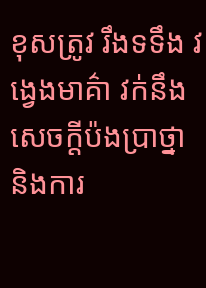ខុសត្រូវ រឹងទទឹង វង្វេងមាគ៌ា វក់នឹងសេចក្ដីប៉ងប្រាថ្នា និងការ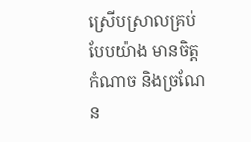ស្រើបស្រាលគ្រប់បែបយ៉ាង មានចិត្តកំណាច និងច្រណែន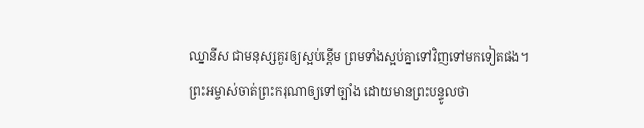ឈ្នានីស ជាមនុស្សគួរឲ្យស្អប់ខ្ពើម ព្រមទាំងស្អប់គ្នាទៅវិញទៅមកទៀតផង។
ព្រះអម្ចាស់ចាត់ព្រះករុណាឲ្យទៅច្បាំង ដោយមានព្រះបន្ទូលថា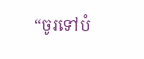“ចូរទៅបំ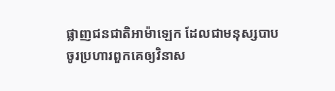ផ្លាញជនជាតិអាម៉ាឡេក ដែលជាមនុស្សបាប ចូរប្រហារពួកគេឲ្យវិនាស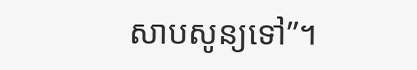សាបសូន្យទៅ”។